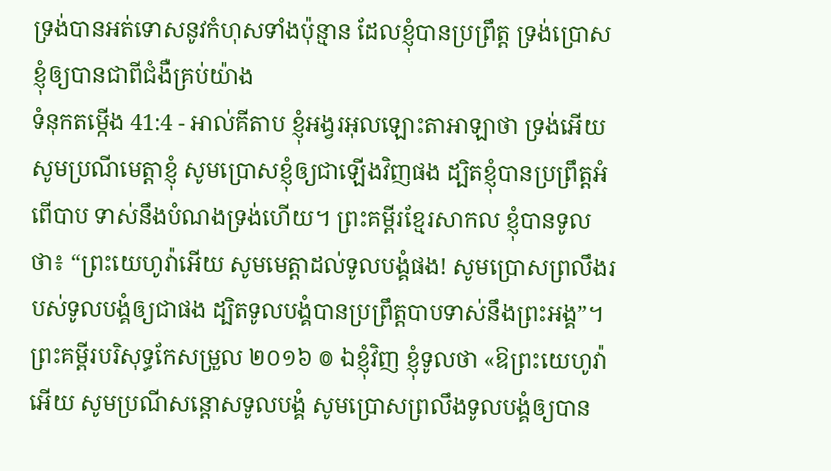ទ្រង់បានអត់ទោសនូវកំហុសទាំងប៉ុន្មាន ដែលខ្ញុំបានប្រព្រឹត្ត ទ្រង់ប្រោសខ្ញុំឲ្យបានជាពីជំងឺគ្រប់យ៉ាង
ទំនុកតម្កើង 41:4 - អាល់គីតាប ខ្ញុំអង្វរអុលឡោះតាអាឡាថា ទ្រង់អើយ សូមប្រណីមេត្តាខ្ញុំ សូមប្រោសខ្ញុំឲ្យជាឡើងវិញផង ដ្បិតខ្ញុំបានប្រព្រឹត្តអំពើបាប ទាស់នឹងបំណងទ្រង់ហើយ។ ព្រះគម្ពីរខ្មែរសាកល ខ្ញុំបានទូលថា៖ “ព្រះយេហូវ៉ាអើយ សូមមេត្តាដល់ទូលបង្គំផង! សូមប្រោសព្រលឹងរបស់ទូលបង្គំឲ្យជាផង ដ្បិតទូលបង្គំបានប្រព្រឹត្តបាបទាស់នឹងព្រះអង្គ”។ ព្រះគម្ពីរបរិសុទ្ធកែសម្រួល ២០១៦ ៙ ឯខ្ញុំវិញ ខ្ញុំទូលថា «ឱព្រះយេហូវ៉ាអើយ សូមប្រណីសន្ដោសទូលបង្គំ សូមប្រោសព្រលឹងទូលបង្គំឲ្យបាន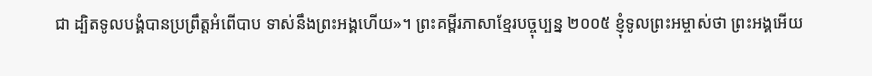ជា ដ្បិតទូលបង្គំបានប្រព្រឹត្តអំពើបាប ទាស់នឹងព្រះអង្គហើយ»។ ព្រះគម្ពីរភាសាខ្មែរបច្ចុប្បន្ន ២០០៥ ខ្ញុំទូលព្រះអម្ចាស់ថា ព្រះអង្គអើយ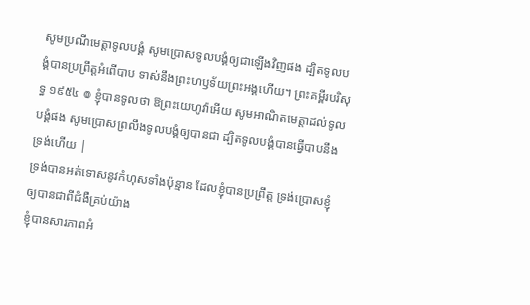សូមប្រណីមេត្តាទូលបង្គំ សូមប្រោសទូលបង្គំឲ្យជាឡើងវិញផង ដ្បិតទូលបង្គំបានប្រព្រឹត្តអំពើបាប ទាស់នឹងព្រះហឫទ័យព្រះអង្គហើយ។ ព្រះគម្ពីរបរិសុទ្ធ ១៩៥៤ ៙ ខ្ញុំបានទូលថា ឱព្រះយេហូវ៉ាអើយ សូមអាណិតមេត្តាដល់ទូលបង្គំផង សូមប្រោសព្រលឹងទូលបង្គំឲ្យបានជា ដ្បិតទូលបង្គំបានធ្វើបាបនឹងទ្រង់ហើយ |
ទ្រង់បានអត់ទោសនូវកំហុសទាំងប៉ុន្មាន ដែលខ្ញុំបានប្រព្រឹត្ត ទ្រង់ប្រោសខ្ញុំឲ្យបានជាពីជំងឺគ្រប់យ៉ាង
ខ្ញុំបានសារភាពអំ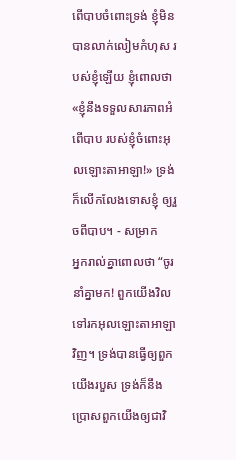ពើបាបចំពោះទ្រង់ ខ្ញុំមិនបានលាក់លៀមកំហុស របស់ខ្ញុំឡើយ ខ្ញុំពោលថា «ខ្ញុំនឹងទទួលសារភាពអំពើបាប របស់ខ្ញុំចំពោះអុលឡោះតាអាឡា!» ទ្រង់ក៏លើកលែងទោសខ្ញុំ ឲ្យរួចពីបាប។ - សម្រាក
អ្នករាល់គ្នាពោលថា “ចូរនាំគ្នាមក! ពួកយើងវិលទៅរកអុលឡោះតាអាឡាវិញ។ ទ្រង់បានធ្វើឲ្យពួកយើងរបួស ទ្រង់ក៏នឹងប្រោសពួកយើងឲ្យជាវិ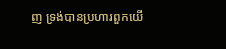ញ ទ្រង់បានប្រហារពួកយើ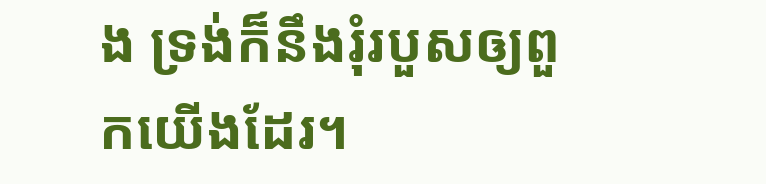ង ទ្រង់ក៏នឹងរុំរបួសឲ្យពួកយើងដែរ។